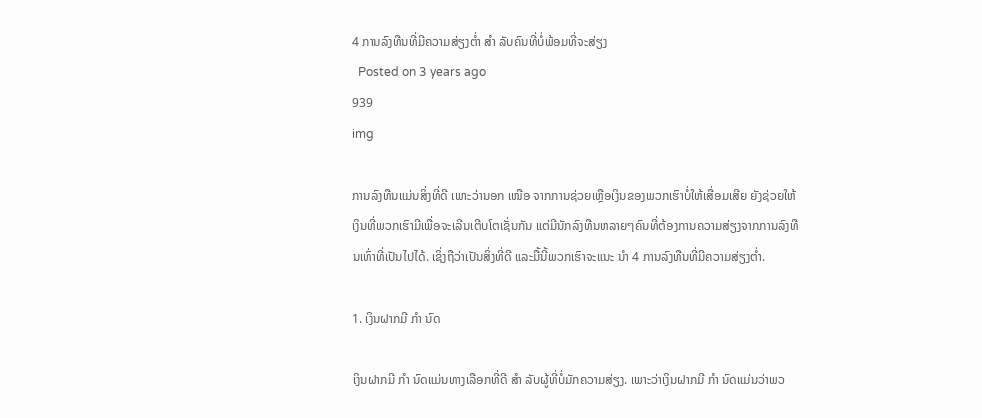4 ການລົງທືນທີ່ມີຄວາມສ່ຽງຕໍ່າ ສຳ ລັບຄົນທີ່ບໍ່ພ້ອມທີ່ຈະສ່ຽງ
  Posted on 3 years ago
939
img

ການລົງທືນແມ່ນສິ່ງທີ່ດີ ເພາະວ່ານອກ ເໜືອ ຈາກການຊ່ວຍເຫຼືອເງິນຂອງພວກເຮົາບໍ່ໃຫ້ເສື່ອມເສີຍ ຍັງຊ່ວຍໃຫ້ເງິນທີ່ພວກເຮົາມີເພື່ອຈະເລີນເຕີບໂຕເຊັ່ນກັນ ແຕ່ມີນັກລົງທືນຫລາຍໆຄົນທີ່ຕ້ອງການຄວາມສ່ຽງຈາກການລົງທືນເທົ່າທີ່ເປັນໄປໄດ້. ເຊິ່ງຖືວ່າເປັນສິ່ງທີ່ດີ ແລະມື້ນີ້ພວກເຮົາຈະແນະ ນຳ 4 ການລົງທືນທີ່ມີຄວາມສ່ຽງຕໍ່າ.

1. ເງິນຝາກມີ ກຳ ນົດ

ເງິນຝາກມີ ກຳ ນົດແມ່ນທາງເລືອກທີ່ດີ ສຳ ລັບຜູ້ທີ່ບໍ່ມັກຄວາມສ່ຽງ. ເພາະວ່າເງິນຝາກມີ ກຳ ນົດແມ່ນວ່າພວ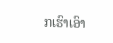ກເຮົາເອົາ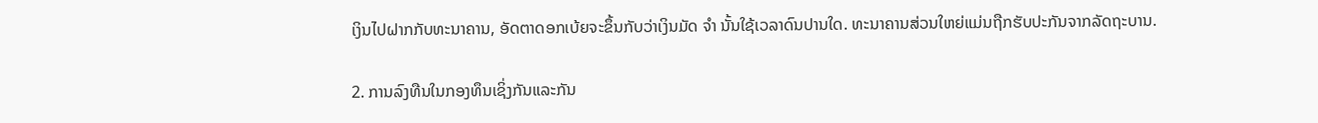ເງິນໄປຝາກກັບທະນາຄານ, ອັດຕາດອກເບ້ຍຈະຂຶ້ນກັບວ່າເງິນມັດ ຈຳ ນັ້ນໃຊ້ເວລາດົນປານໃດ. ທະນາຄານສ່ວນໃຫຍ່ແມ່ນຖືກຮັບປະກັນຈາກລັດຖະບານ.

2. ການລົງທືນໃນກອງທຶນເຊິ່ງກັນແລະກັນ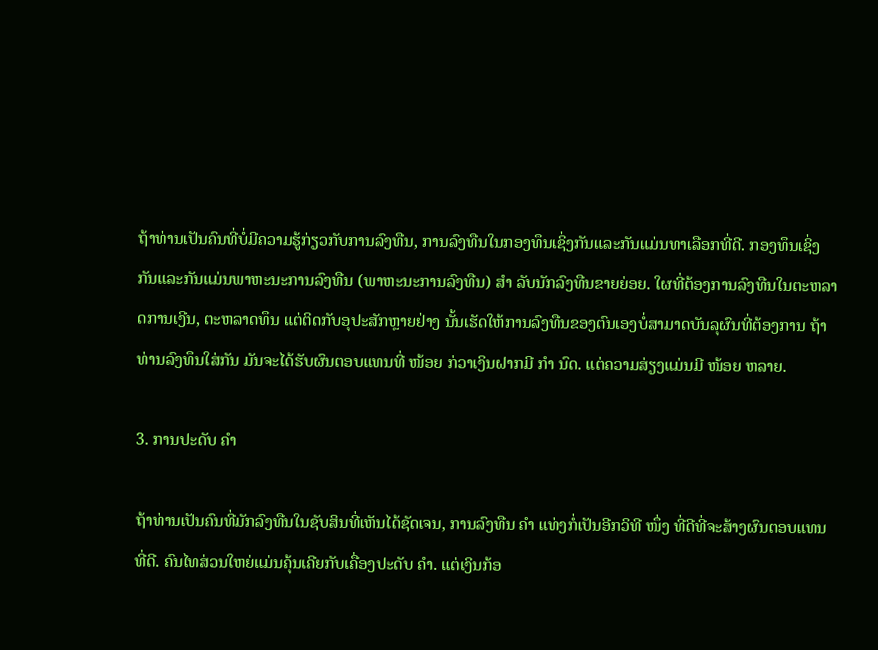ຖ້າທ່ານເປັນຄົນທີ່ບໍ່ມີຄວາມຮູ້ກ່ຽວກັບການລົງທືນ, ການລົງທືນໃນກອງທຶນເຊິ່ງກັນແລະກັນແມ່ນທາເລືອກທີ່ດີ. ກອງທຶນເຊິ່ງກັນແລະກັນແມ່ນພາຫະນະການລົງທືນ (ພາຫະນະການລົງທືນ) ສຳ ລັບນັກລົງທືນຂາຍຍ່ອຍ. ໃຜທີ່ຕ້ອງການລົງທືນໃນຕະຫລາດການເງີນ, ຕະຫລາດທຶນ ແຕ່ຕິດກັບອຸປະສັກຫຼາຍຢ່າງ ນັ້ນເຮັດໃຫ້ການລົງທືນຂອງຕົນເອງບໍ່ສາມາດບັນລຸຜົນທີ່ຕ້ອງການ ຖ້າທ່ານລົງທຶນໃສ່ກັນ ມັນຈະໄດ້ຮັບຜົນຕອບແທນທີ່ ໜ້ອຍ ກ່ວາເງິນຝາກມີ ກຳ ນົດ. ແຕ່ຄວາມສ່ຽງແມ່ນມີ ໜ້ອຍ ຫລາຍ.

3. ການປະດັບ ຄຳ

ຖ້າທ່ານເປັນຄົນທີ່ມັກລົງທືນໃນຊັບສິນທີ່ເຫັນໄດ້ຊັດເຈນ, ການລົງທືນ ຄຳ ແທ່ງກໍ່ເປັນອີກວິທີ ໜຶ່ງ ທີ່ດີທີ່ຈະສ້າງຜົນຕອບແທນທີ່ດີ. ຄົນໄທສ່ວນໃຫຍ່ແມ່ນຄຸ້ນເຄີຍກັບເຄື່ອງປະດັບ ຄຳ. ແຕ່ເງິນກ້ອ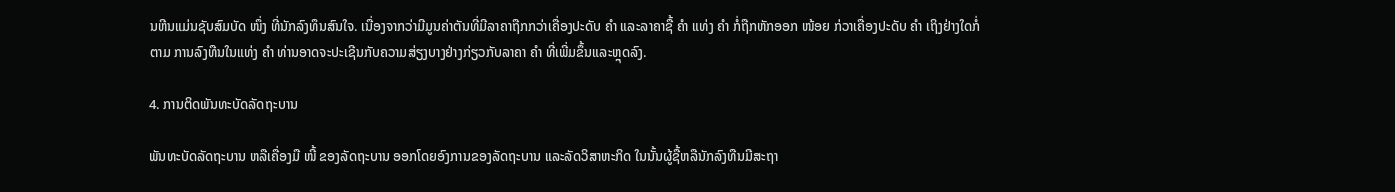ນຫີນແມ່ນຊັບສົມບັດ ໜຶ່ງ ທີ່ນັກລົງທຶນສົນໃຈ. ເນື່ອງຈາກວ່າມີມູນຄ່າຕັນທີ່ມີລາຄາຖືກກວ່າເຄື່ອງປະດັບ ຄຳ ແລະລາຄາຊື້ ຄຳ ແທ່ງ ຄຳ ກໍ່ຖືກຫັກອອກ ໜ້ອຍ ກ່ວາເຄື່ອງປະດັບ ຄຳ ເຖິງຢ່າງໃດກໍ່ຕາມ ການລົງທືນໃນແທ່ງ ຄຳ ທ່ານອາດຈະປະເຊີນກັບຄວາມສ່ຽງບາງຢ່າງກ່ຽວກັບລາຄາ ຄຳ ທີ່ເພີ່ມຂຶ້ນແລະຫຼຸດລົງ.

4. ການຕິດພັນທະບັດລັດຖະບານ

ພັນທະບັດລັດຖະບານ ຫລືເຄື່ອງມື ໜີ້ ຂອງລັດຖະບານ ອອກໂດຍອົງການຂອງລັດຖະບານ ແລະລັດວິສາຫະກິດ ໃນນັ້ນຜູ້ຊື້ຫລືນັກລົງທືນມີສະຖາ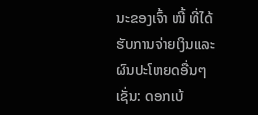ນະຂອງເຈົ້າ ໜີ້ ທີ່ໄດ້ຮັບການຈ່າຍເງິນແລະຜົນປະໂຫຍດອື່ນໆເຊັ່ນ: ດອກເບ້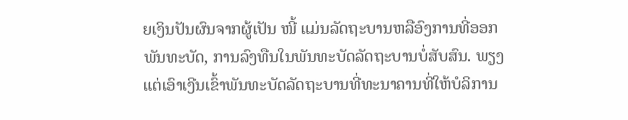ຍເງິນປັນຜົນຈາກຜູ້ເປັນ ໜີ້ ແມ່ນລັດຖະບານຫລືອົງການທີ່ອອກພັນທະບັດ, ການລົງທືນໃນພັນທະບັດລັດຖະບານບໍ່ສັບສົນ. ພຽງແຕ່ເອົາເງີນເຂົ້າພັນທະບັດລັດຖະບານທີ່ທະນາຄານທີ່ໃຫ້ບໍລິການ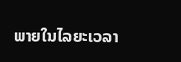ພາຍໃນໄລຍະເວລາ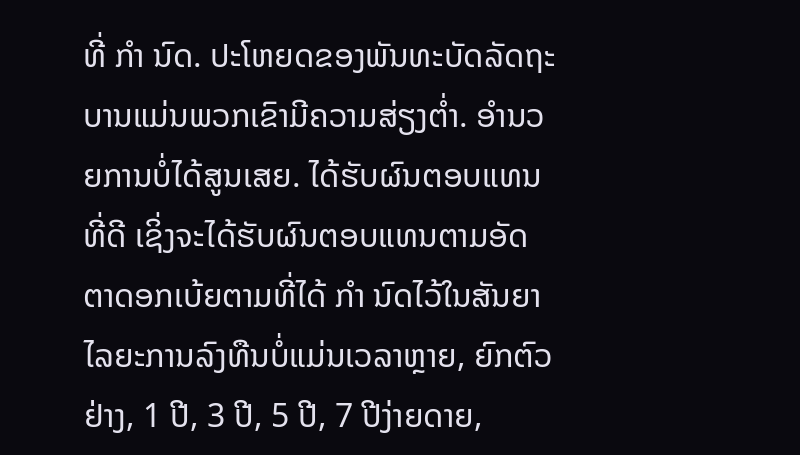ທີ່ ກຳ ນົດ. ປະໂຫຍດຂອງພັນທະບັດລັດຖະບານແມ່ນພວກເຂົາມີຄວາມສ່ຽງຕໍ່າ. ອໍານວຍການບໍ່ໄດ້ສູນເສຍ. ໄດ້ຮັບຜົນຕອບແທນທີ່ດີ ເຊິ່ງຈະໄດ້ຮັບຜົນຕອບແທນຕາມອັດຕາດອກເບ້ຍຕາມທີ່ໄດ້ ກຳ ນົດໄວ້ໃນສັນຍາ ໄລຍະການລົງທືນບໍ່ແມ່ນເວລາຫຼາຍ, ຍົກຕົວຢ່າງ, 1 ປີ, 3 ປີ, 5 ປີ, 7 ປີງ່າຍດາຍ,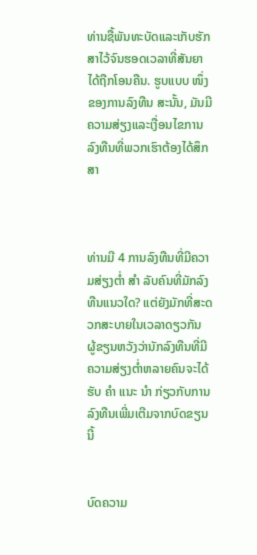ທ່ານຊື້ພັນທະບັດແລະເກັບຮັກສາໄວ້ຈົນຮອດເວລາທີ່ສັນຍາໄດ້ຖືກໂອນຄືນ. ຮູບແບບ ໜຶ່ງ ຂອງການລົງທືນ ສະນັ້ນ, ມັນມີຄວາມສ່ຽງແລະເງື່ອນໄຂການລົງທືນທີ່ພວກເຮົາຕ້ອງໄດ້ສຶກສາ



ທ່ານມີ 4 ການລົງທືນທີ່ມີຄວາມສ່ຽງຕໍ່າ ສຳ ລັບຄົນທີ່ມັກລົງທືນແນວໃດ? ແຕ່ຍັງມັກທີ່ສະດວກສະບາຍໃນເວລາດຽວກັນ ຜູ້ຂຽນຫວັງວ່ານັກລົງທືນທີ່ມີຄວາມສ່ຽງຕໍ່າຫລາຍຄົນຈະໄດ້ຮັບ ຄຳ ແນະ ນຳ ກ່ຽວກັບການລົງທືນເພີ່ມເຕີມຈາກບົດຂຽນນີ້


ບົດຄວາມ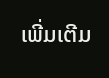ເພີ່ມເຕີມ